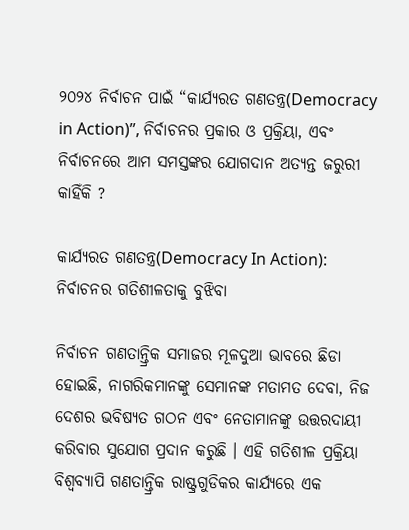୨୦୨୪ ନିର୍ବାଚନ ପାଇଁ “କାର୍ଯ୍ୟରତ ଗଣତନ୍ତ୍ର(Democracy in Action)”, ନିର୍ବାଚନର ପ୍ରକାର ଓ ପ୍ରକ୍ରିୟା, ଏବଂ ନିର୍ବାଚନରେ ଆମ ସମସ୍ତଙ୍କର ଯୋଗଦାନ ଅତ୍ୟନ୍ତ ଜରୁରୀ କାହିଁକି ?

କାର୍ଯ୍ୟରତ ଗଣତନ୍ତ୍ର(Democracy In Action): ନିର୍ବାଚନର ଗତିଶୀଳତାକୁ ବୁଝିବା

ନିର୍ବାଚନ ଗଣତାନ୍ତ୍ରିକ ସମାଜର ମୂଳଦୁଆ ଭାବରେ ଛିଡା ହୋଇଛି, ନାଗରିକମାନଙ୍କୁ ସେମାନଙ୍କ ମତାମତ ଦେବା, ନିଜ ଦେଶର ଭବିଷ୍ୟତ ଗଠନ ଏବଂ ନେତାମାନଙ୍କୁ ଉତ୍ତରଦାୟୀ କରିବାର ସୁଯୋଗ ପ୍ରଦାନ କରୁଛି । ଏହି ଗତିଶୀଳ ପ୍ରକ୍ରିୟା ବିଶ୍ଵବ୍ୟାପି ଗଣତାନ୍ତ୍ରିକ ରାଷ୍ଟ୍ରଗୁଡିକର କାର୍ଯ୍ୟରେ ଏକ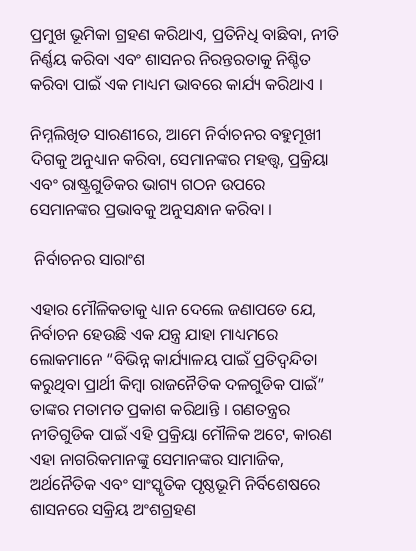ପ୍ରମୁଖ ଭୂମିକା ଗ୍ରହଣ କରିଥାଏ, ପ୍ରତିନିଧି ବାଛିବା, ନୀତି ନିର୍ଣ୍ଣୟ କରିବା ଏବଂ ଶାସନର ନିରନ୍ତରତାକୁ ନିଶ୍ଚିତ କରିବା ପାଇଁ ଏକ ମାଧ୍ୟମ ଭାବରେ କାର୍ଯ୍ୟ କରିଥାଏ ।

ନିମ୍ନଲିଖିତ ସାରଣୀରେ, ଆମେ ନିର୍ବାଚନର ବହୁମୂଖୀ ଦିଗକୁ ଅନୁଧ୍ୟାନ କରିବା, ସେମାନଙ୍କର ମହତ୍ତ୍ଵ, ପ୍ରକ୍ରିୟା ଏବଂ ରାଷ୍ଟ୍ରଗୁଡିକର ଭାଗ୍ୟ ଗଠନ ଉପରେ ସେମାନଙ୍କର ପ୍ରଭାବକୁ ଅନୁସନ୍ଧାନ କରିବା ।

 ନିର୍ବାଚନର ସାରାଂଶ

ଏହାର ମୌଳିକତାକୁ ଧ୍ୟାନ ଦେଲେ ଜଣାପଡେ ଯେ, ନିର୍ବାଚନ ହେଉଛି ଏକ ଯନ୍ତ୍ର ଯାହା ମାଧ୍ୟମରେ ଲୋକମାନେ “ବିଭିନ୍ନ କାର୍ଯ୍ୟାଳୟ ପାଇଁ ପ୍ରତିଦ୍ଵନ୍ଦିତା କରୁଥିବା ପ୍ରାର୍ଥୀ କିମ୍ବା ରାଜନୈତିକ ଦଳଗୁଡିକ ପାଇଁ” ତାଙ୍କର ମତାମତ ପ୍ରକାଶ କରିଥାନ୍ତି । ଗଣତନ୍ତ୍ରର ନୀତିଗୁଡିକ ପାଇଁ ଏହି ପ୍ରକ୍ରିୟା ମୌଳିକ ଅଟେ, କାରଣ ଏହା ନାଗରିକମାନଙ୍କୁ ସେମାନଙ୍କର ସାମାଜିକ, ଅର୍ଥନୈତିକ ଏବଂ ସାଂସ୍କୃତିକ ପୃଷ୍ଠଭୂମି ନିର୍ବିଶେଷରେ ଶାସନରେ ସକ୍ରିୟ ଅଂଶଗ୍ରହଣ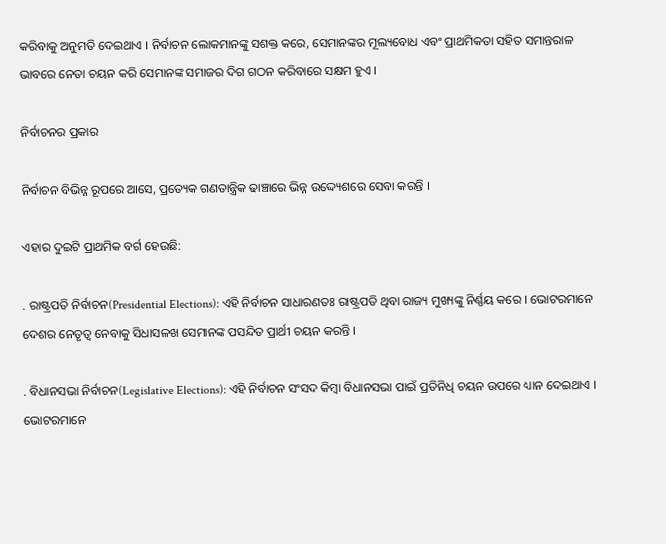କରିବାକୁ ଅନୁମତି ଦେଇଥାଏ । ନିର୍ବାଚନ ଲୋକମାନଙ୍କୁ ସଶକ୍ତ କରେ, ସେମାନଙ୍କର ମୂଲ୍ୟବୋଧ ଏବଂ ପ୍ରାଥମିକତା ସହିତ ସମାନ୍ତରାଳ ଭାବରେ ନେତା ଚୟନ କରି ସେମାନଙ୍କ ସମାଜର ଦିଗ ଗଠନ କରିବାରେ ସକ୍ଷମ ହୁଏ ।

ନିର୍ବାଚନର ପ୍ରକାର

ନିର୍ବାଚନ ବିଭିନ୍ନ ରୂପରେ ଆସେ, ପ୍ରତ୍ୟେକ ଗଣତାନ୍ତ୍ରିକ ଢାଞ୍ଚାରେ ଭିନ୍ନ ଉଦ୍ଦ୍ୟେଶରେ ସେବା କରନ୍ତି ।

ଏହାର ଦୁଇଟି ପ୍ରାଥମିକ ବର୍ଗ ହେଉଛି:

. ରାଷ୍ଟ୍ରପତି ନିର୍ବାଚନ(Presidential Elections): ଏହି ନିର୍ବାଚନ ସାଧାରଣତଃ ରାଷ୍ଟ୍ରପତି ଥିବା ରାଜ୍ୟ ମୁଖ୍ୟଙ୍କୁ ନିର୍ଣ୍ଣୟ କରେ । ଭୋଟରମାନେ ଦେଶର ନେତୃତ୍ଵ ନେବାକୁ ସିଧାସଳଖ ସେମାନଙ୍କ ପସନ୍ଦିତ ପ୍ରାର୍ଥୀ ଚୟନ କରନ୍ତି ।

. ବିଧାନସଭା ନିର୍ବାଚନ(Legislative Elections): ଏହି ନିର୍ବାଚନ ସଂସଦ କିମ୍ବା ବିଧାନସଭା ପାଇଁ ପ୍ରତିନିଧି ଚୟନ ଉପରେ ଧ୍ୟାନ ଦେଇଥାଏ । ଭୋଟରମାନେ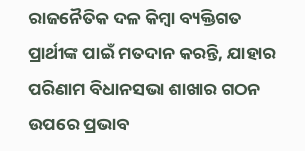ରାଜନୈତିକ ଦଳ କିମ୍ବା ବ୍ୟକ୍ତିଗତ ପ୍ରାର୍ଥୀଙ୍କ ପାଇଁ ମତଦାନ କରନ୍ତି, ଯାହାର ପରିଣାମ ବିଧାନସଭା ଶାଖାର ଗଠନ ଉପରେ ପ୍ରଭାବ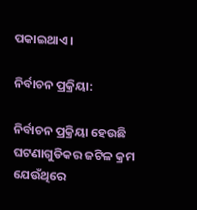ପକାଇଥାଏ ।

ନିର୍ବାଚନ ପ୍ରକ୍ରିୟା:

ନିର୍ବାଚନ ପ୍ରକ୍ରିୟା ହେଉଛି ଘଟଣାଗୁଡିକର ଜଟିଳ କ୍ରମ ଯେଉଁଥିରେ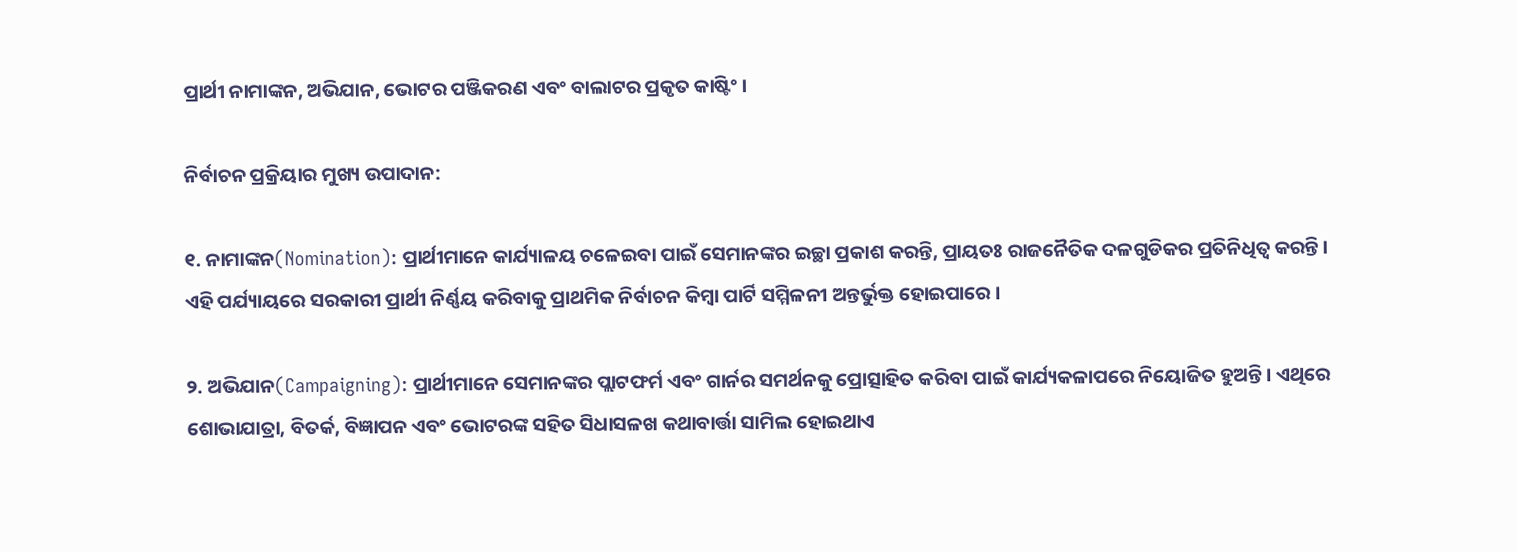ପ୍ରାର୍ଥୀ ନାମାଙ୍କନ, ଅଭିଯାନ, ଭୋଟର ପଞ୍ଜିକରଣ ଏବଂ ବାଲାଟର ପ୍ରକୃତ କାଷ୍ଟିଂ ।

ନିର୍ବାଚନ ପ୍ରକ୍ରିୟାର ମୁଖ୍ୟ ଉପାଦାନ:

୧. ନାମାଙ୍କନ(Nomination): ପ୍ରାର୍ଥୀମାନେ କାର୍ଯ୍ୟାଳୟ ଚଳେଇବା ପାଇଁ ସେମାନଙ୍କର ଇଚ୍ଛା ପ୍ରକାଶ କରନ୍ତି, ପ୍ରାୟତଃ ରାଜନୈତିକ ଦଳଗୁଡିକର ପ୍ରତିନିଧିତ୍ଵ କରନ୍ତି । ଏହି ପର୍ଯ୍ୟାୟରେ ସରକାରୀ ପ୍ରାର୍ଥୀ ନିର୍ଣ୍ଣୟ କରିବାକୁ ପ୍ରାଥମିକ ନିର୍ବାଚନ କିମ୍ବା ପାର୍ଟି ସମ୍ମିଳନୀ ଅନ୍ତର୍ଭୁକ୍ତ ହୋଇପାରେ ।

୨. ଅଭିଯାନ(Campaigning): ପ୍ରାର୍ଥୀମାନେ ସେମାନଙ୍କର ପ୍ଲାଟଫର୍ମ ଏବଂ ଗାର୍ନର ସମର୍ଥନକୁ ପ୍ରୋତ୍ସାହିତ କରିବା ପାଇଁ କାର୍ଯ୍ୟକଳାପରେ ନିୟୋଜିତ ହୁଅନ୍ତି । ଏଥିରେ ଶୋଭାଯାତ୍ରା, ବିତର୍କ, ବିଜ୍ଞାପନ ଏବଂ ଭୋଟରଙ୍କ ସହିତ ସିଧାସଳଖ କଥାବାର୍ତ୍ତା ସାମିଲ ହୋଇଥାଏ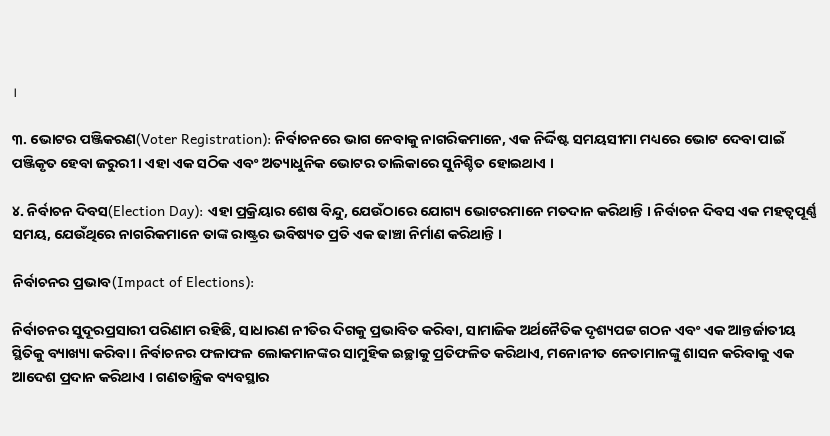।

୩. ଭୋଟର ପଞ୍ଜିକରଣ(Voter Registration): ନିର୍ବାଚନରେ ଭାଗ ନେବାକୁ ନାଗରିକମାନେ, ଏକ ନିର୍ଦ୍ଦିଷ୍ଟ ସମୟସୀମା ମଧ୍ୟରେ ଭୋଟ ଦେବା ପାଇଁ  ପଞ୍ଜିକୃତ ହେବା ଜରୁରୀ । ଏହା ଏକ ସଠିକ ଏବଂ ଅତ୍ୟାଧୁନିକ ଭୋଟର ତାଲିକାରେ ସୁନିଶ୍ଚିତ ହୋଇଥାଏ ।

୪. ନିର୍ବାଚନ ଦିବସ(Election Day): ଏହା ପ୍ରକ୍ରିୟାର ଶେଷ ବିନ୍ଦୁ, ଯେଉଁଠାରେ ଯୋଗ୍ୟ ଭୋଟରମାନେ ମତଦାନ କରିଥାନ୍ତି । ନିର୍ବାଚନ ଦିବସ ଏକ ମହତ୍ଵପୂର୍ଣ୍ଣ ସମୟ, ଯେଉଁଥିରେ ନାଗରିକମାନେ ତାଙ୍କ ରାଷ୍ଟ୍ରର ଭବିଷ୍ୟତ ପ୍ରତି ଏକ ଢାଞ୍ଚା ନିର୍ମାଣ କରିଥାନ୍ତି ।

ନିର୍ବାଚନର ପ୍ରଭାବ(Impact of Elections):

ନିର୍ବାଚନର ସୁଦୂରପ୍ରସାରୀ ପରିଣାମ ରହିଛି, ସାଧାରଣ ନୀତିର ଦିଗକୁ ପ୍ରଭାବିତ କରିବା, ସାମାଜିକ ଅର୍ଥନୈତିକ ଦୃଶ୍ୟପଟ୍ଟ ଗଠନ ଏବଂ ଏକ ଆନ୍ତର୍ଜାତୀୟ ସ୍ଥିତିକୁ ବ୍ୟାଖ୍ୟା କରିବା । ନିର୍ବାଚନର ଫଳାଫଳ ଲୋକମାନଙ୍କର ସାମୁହିକ ଇଚ୍ଛାକୁ ପ୍ରତିଫଳିତ କରିଥାଏ, ମନୋନୀତ ନେତାମାନଙ୍କୁ ଶାସନ କରିବାକୁ ଏକ ଆଦେଶ ପ୍ରଦାନ କରିଥାଏ । ଗଣତାନ୍ତ୍ରିକ ବ୍ୟବସ୍ଥାର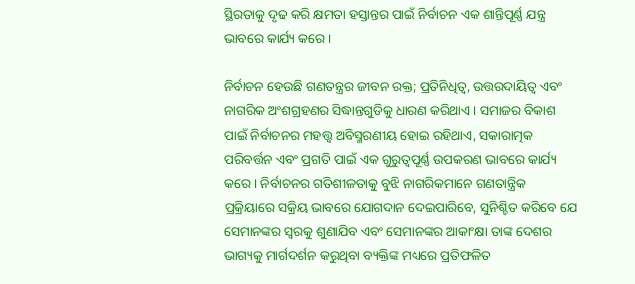ସ୍ଥିରତାକୁ ଦୃଢ କରି କ୍ଷମତା ହସ୍ତାନ୍ତର ପାଇଁ ନିର୍ବାଚନ ଏକ ଶାନ୍ତିପୂର୍ଣ୍ଣ ଯନ୍ତ୍ର ଭାବରେ କାର୍ଯ୍ୟ କରେ ।

ନିର୍ବାଚନ ହେଉଛି ଗଣତନ୍ତ୍ରର ଜୀବନ ରକ୍ତ; ପ୍ରତିନିଧିତ୍ଵ, ଉତ୍ତରଦାୟିତ୍ଵ ଏବଂ ନାଗରିକ ଅଂଶଗ୍ରହଣର ସିଦ୍ଧାନ୍ତଗୁଡିକୁ ଧାରଣ କରିଥାଏ । ସମାଜର ବିକାଶ ପାଇଁ ନିର୍ବାଚନର ମହତ୍ତ୍ଵ ଅବିସ୍ମରଣୀୟ ହୋଇ ରହିଥାଏ, ସକାରାତ୍ମକ ପରିବର୍ତ୍ତନ ଏବଂ ପ୍ରଗତି ପାଇଁ ଏକ ଗୁରୁତ୍ଵପୂର୍ଣ୍ଣ ଉପକରଣ ଭାବରେ କାର୍ଯ୍ୟ କରେ । ନିର୍ବାଚନର ଗତିଶୀଳତାକୁ ବୁଝି ନାଗରିକମାନେ ଗଣତାନ୍ତ୍ରିକ ପ୍ରକ୍ରିୟାରେ ସକ୍ରିୟ ଭାବରେ ଯୋଗଦାନ ଦେଇପାରିବେ, ସୁନିଶ୍ଚିତ କରିବେ ଯେ ସେମାନଙ୍କର ସ୍ଵରକୁ ଶୁଣାଯିବ ଏବଂ ସେମାନଙ୍କର ଆକାଂକ୍ଷା ତାଙ୍କ ଦେଶର ଭାଗ୍ୟକୁ ମାର୍ଗଦର୍ଶନ କରୁଥିବା ବ୍ୟକ୍ତିଙ୍କ ମଧ୍ୟରେ ପ୍ରତିଫଳିତ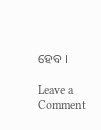ହେବ ।

Leave a Comment